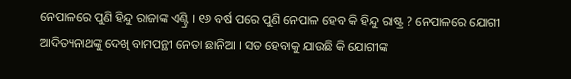ନେପାଳରେ ପୁଣି ହିନ୍ଦୁ ରାଜାଙ୍କ ଏଣ୍ଟ୍ରି । ୧୬ ବର୍ଷ ପରେ ପୁଣି ନେପାଳ ହେବ କି ହିନ୍ଦୁ ରାଷ୍ଟ୍ର ? ନେପାଳରେ ଯୋଗୀ ଆଦିତ୍ୟନାଥଙ୍କୁ ଦେଖି ବାମପନ୍ଥୀ ନେତା ଛାନିଆ । ସତ ହେବାକୁ ଯାଉଛି କି ଯୋଗୀଙ୍କ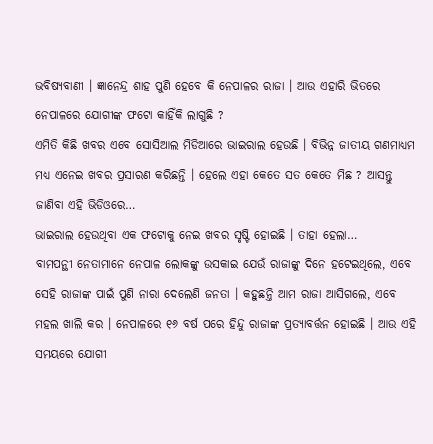ଭବିଷ୍ୟବାଣୀ । ଜ୍ଞାନେନ୍ଦ୍ର ଶାହ ପୁଣି ହେବେ କି ନେପାଳର ରାଜା । ଆଉ ଏହାରି ଭିତରେ ନେପାଳରେ ଯୋଗୀଙ୍କ ଫଟୋ କାହିଁକି ଲାଗୁଛି ?
ଏମିତି କିଛି ଖବର ଏବେ ସୋସିଆଲ ମିଡିଆରେ ଭାଇରାଲ ହେଉଛି । ବିଭିନ୍ନ ଜାତୀୟ ଗଣମାଧ୍ୟମ ମଧ୍ୟ ଏନେଇ ଖବର ପ୍ରସାରଣ କରିଛନ୍ତି । ହେଲେ ଏହା କେତେ ସତ କେତେ ମିଛ ? ଆସନ୍ତୁ ଜାଣିବା ଏହି ଭିଡିଓରେ…
ଭାଇରାଲ ହେଉଥିବା ଏକ ଫଟୋକୁ ନେଇ ଖବର ସୃଷ୍ଟି ହୋଇଛି । ତାହା ହେଲା…
ବାମପନ୍ଥୀ ନେତାମାନେ ନେପାଳ ଲୋକଙ୍କୁ ଉସକାଇ ଯେଉଁ ରାଜାଙ୍କୁ ଦିନେ ହଟେଇଥିଲେ, ଏବେ ସେହି ରାଜାଙ୍କ ପାଇଁ ପୁଣି ନାରା ଦେଲେଣି ଜନତା । କହୁଛନ୍ତି ଆମ ରାଜା ଆସିଗଲେ, ଏବେ ମହଲ ଖାଲି କର । ନେପାଳରେ ୧୬ ବର୍ଷ ପରେ ହିନ୍ଦୁ ରାଜାଙ୍କ ପ୍ରତ୍ୟାବର୍ତ୍ତନ ହୋଇଛି । ଆଉ ଏହି ସମୟରେ ଯୋଗୀ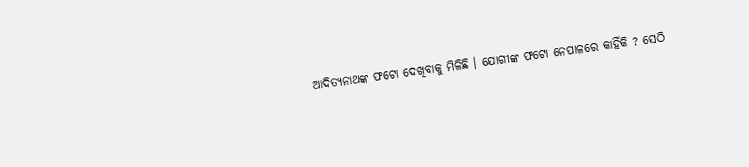ଆଦିତ୍ୟନାଥଙ୍କ ଫଟୋ ଦେଖିବାକୁ ମିଳିଛି । ଯୋଗୀଙ୍କ ଫଟୋ ନେପାଳରେ କାହିଁକି ? ସେଠି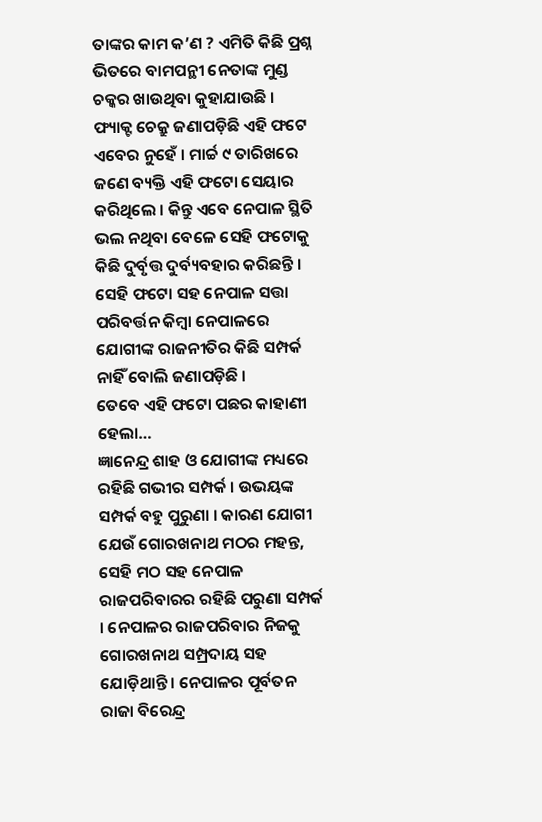ତାଙ୍କର କାମ କ’ଣ ? ଏମିତି କିଛି ପ୍ରଶ୍ନ ଭିତରେ ବାମପନ୍ଥୀ ନେତାଙ୍କ ମୁଣ୍ଡ ଚକ୍କର ଖାଉଥିବା କୁହାଯାଉଛି ।
ଫ୍ୟାକ୍ଟ ଚେକ୍ରୁ ଜଣାପଡ଼ିଛି ଏହି ଫଟେ ଏବେର ନୁହେଁ । ମାର୍ଚ୍ଚ ୯ ତାରିଖରେ ଜଣେ ବ୍ୟକ୍ତି ଏହି ଫଟୋ ସେୟାର କରିଥିଲେ । କିନ୍ତୁ ଏବେ ନେପାଳ ସ୍ଥିତି ଭଲ ନଥିବା ବେଳେ ସେହି ଫଟୋକୁ କିଛି ଦୁର୍ବୃତ୍ତ ଦୁର୍ବ୍ୟବହାର କରିଛନ୍ତି । ସେହି ଫଟୋ ସହ ନେପାଳ ସତ୍ତା ପରିବର୍ତ୍ତନ କିମ୍ବା ନେପାଳରେ ଯୋଗୀଙ୍କ ରାଜନୀତିର କିଛି ସମ୍ପର୍କ ନାହିଁ ବୋଲି ଜଣାପଡ଼ିଛି ।
ତେବେ ଏହି ଫଟୋ ପଛର କାହାଣୀ ହେଲା…
ଜ୍ଞାନେନ୍ଦ୍ର ଶାହ ଓ ଯୋଗୀଙ୍କ ମଧ୍ୟରେ ରହିଛି ଗଭୀର ସମ୍ପର୍କ । ଉଭୟଙ୍କ ସମ୍ପର୍କ ବହୁ ପୁରୁଣା । କାରଣ ଯୋଗୀ ଯେଉଁ ଗୋରଖନାଥ ମଠର ମହନ୍ତ, ସେହି ମଠ ସହ ନେପାଳ ରାଜପରିବାରର ରହିଛି ପରୁଣା ସମ୍ପର୍କ । ନେପାଳର ରାଜପରିବାର ନିଜକୁ ଗୋରଖନାଥ ସମ୍ପ୍ରଦାୟ ସହ ଯୋଡ଼ିଥାନ୍ତି । ନେପାଳର ପୂର୍ବତନ ରାଜା ବିରେନ୍ଦ୍ର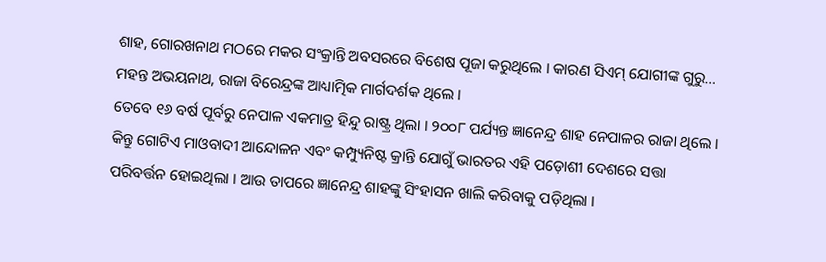ଶାହ, ଗୋରଖନାଥ ମଠରେ ମକର ସଂକ୍ରାନ୍ତି ଅବସରରେ ବିଶେଷ ପୂଜା କରୁଥିଲେ । କାରଣ ସିଏମ୍ ଯୋଗୀଙ୍କ ଗୁରୁ… ମହନ୍ତ ଅଭୟନାଥ, ରାଜା ବିରେନ୍ଦ୍ରଙ୍କ ଆଧ୍ୟାତ୍ମିକ ମାର୍ଗଦର୍ଶକ ଥିଲେ ।
ତେବେ ୧୬ ବର୍ଷ ପୂର୍ବରୁ ନେପାଳ ଏକମାତ୍ର ହିନ୍ଦୁ ରାଷ୍ଟ୍ର ଥିଲା । ୨୦୦୮ ପର୍ଯ୍ୟନ୍ତ ଜ୍ଞାନେନ୍ଦ୍ର ଶାହ ନେପାଳର ରାଜା ଥିଲେ । କିନ୍ତୁ ଗୋଟିଏ ମାଓବାଦୀ ଆନ୍ଦୋଳନ ଏବଂ କମ୍ପ୍ୟୁନିଷ୍ଟ କ୍ରାନ୍ତି ଯୋଗୁଁ ଭାରତର ଏହି ପଡ଼ୋଶୀ ଦେଶରେ ସତ୍ତା ପରିବର୍ତ୍ତନ ହୋଇଥିଲା । ଆଉ ତାପରେ ଜ୍ଞାନେନ୍ଦ୍ର ଶାହଙ୍କୁ ସିଂହାସନ ଖାଲି କରିବାକୁ ପଡ଼ିଥିଲା ।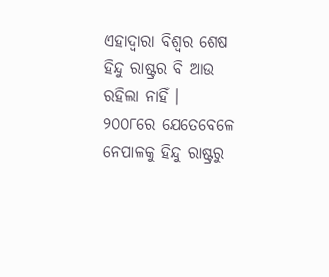ଏହାଦ୍ୱାରା ବିଶ୍ୱର ଶେଷ ହିନ୍ଦୁ ରାଷ୍ଟ୍ରର ବି ଆଉ ରହିଲା ନାହିଁ ।
୨୦୦୮ରେ ଯେତେବେଳେ ନେପାଳକୁ ହିନ୍ଦୁ ରାଷ୍ଟ୍ରରୁ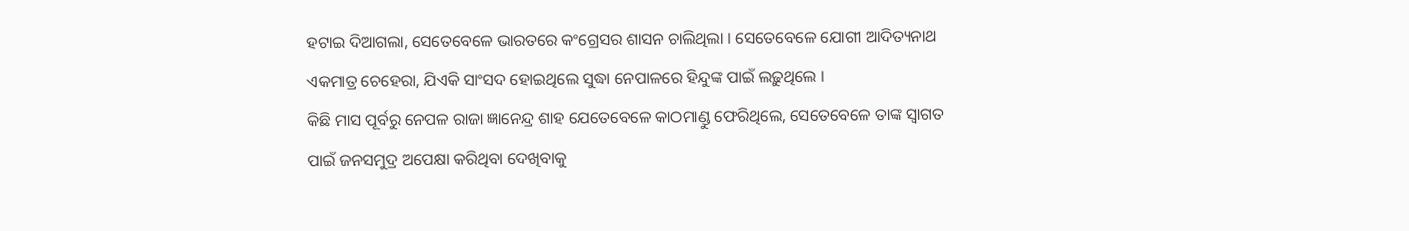ହଟାଇ ଦିଆଗଲା, ସେତେବେଳେ ଭାରତରେ କଂଗ୍ରେସର ଶାସନ ଚାଲିଥିଲା । ସେତେବେଳେ ଯୋଗୀ ଆଦିତ୍ୟନାଥ ଏକମାତ୍ର ଚେହେରା, ଯିଏକି ସାଂସଦ ହୋଇଥିଲେ ସୁଦ୍ଧା ନେପାଳରେ ହିନ୍ଦୁଙ୍କ ପାଇଁ ଲଢ଼ୁଥିଲେ ।
କିଛି ମାସ ପୂର୍ବରୁ ନେପଳ ରାଜା ଜ୍ଞାନେନ୍ଦ୍ର ଶାହ ଯେତେବେଳେ କାଠମାଣ୍ଡୁ ଫେରିଥିଲେ, ସେତେବେଳେ ତାଙ୍କ ସ୍ୱାଗତ ପାଇଁ ଜନସମୁଦ୍ର ଅପେକ୍ଷା କରିଥିବା ଦେଖିବାକୁ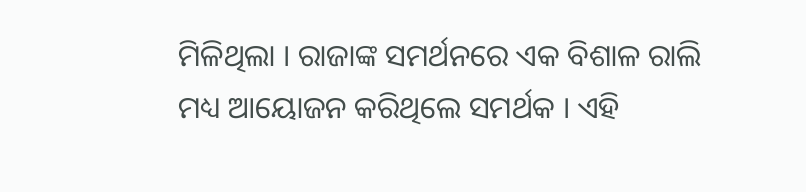ମିଳିଥିଲା । ରାଜାଙ୍କ ସମର୍ଥନରେ ଏକ ବିଶାଳ ରାଲି ମଧ୍ୟ ଆୟୋଜନ କରିଥିଲେ ସମର୍ଥକ । ଏହି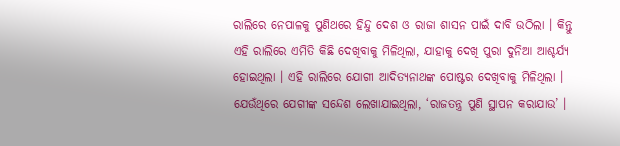ରାଲିରେ ନେପାଳକୁ ପୁଣିଥରେ ହିନ୍ଦୁ ଦେଶ ଓ ରାଜା ଶାସନ ପାଇଁ ଦାବି ଉଠିଲା । କିନ୍ତୁ ଏହି ରାଲିରେ ଏମିତି କିଛି ଦେଖିବାକୁ ମିଳିଥିଲା, ଯାହାକୁ ଦେଖି ପୁରା ଦୁନିଆ ଆଶ୍ଚର୍ଯ୍ୟ ହୋଇଥିଲା । ଏହି ରାଲିରେ ଯୋଗୀ ଆଦିତ୍ୟନାଥଙ୍କ ପୋଷ୍ଟର ଦେଖିବାକୁ ମିଳିଥିଲା । ଯେଉଁଥିରେ ଯେଗୀଙ୍କ ସନ୍ଦେଶ ଲେଖାଯାଇଥିଲା, ‘ରାଜତନ୍ତ୍ର ପୁଣି ସ୍ଥାପନ କରାଯାଉ’ ।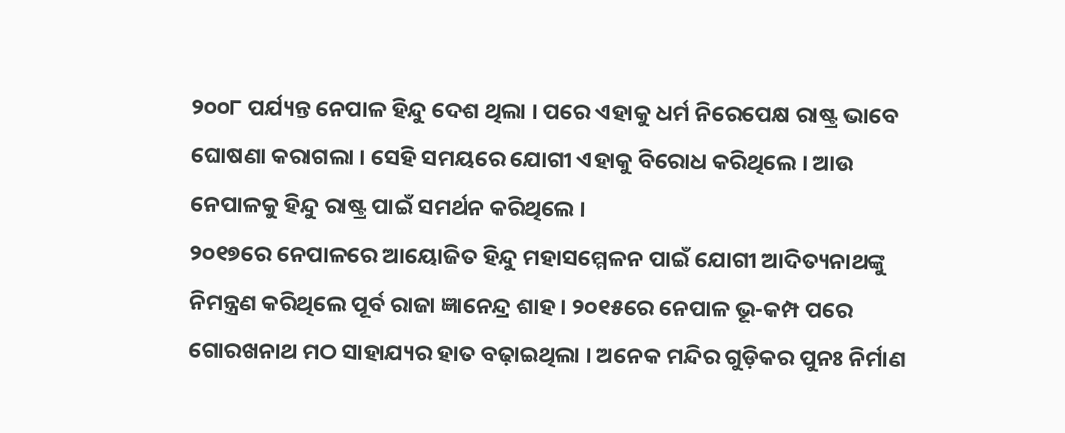୨୦୦୮ ପର୍ଯ୍ୟନ୍ତ ନେପାଳ ହିନ୍ଦୁ ଦେଶ ଥିଲା । ପରେ ଏହାକୁ ଧର୍ମ ନିରେପେକ୍ଷ ରାଷ୍ଟ୍ର ଭାବେ ଘୋଷଣା କରାଗଲା । ସେହି ସମୟରେ ଯୋଗୀ ଏହାକୁ ବିରୋଧ କରିଥିଲେ । ଆଉ ନେପାଳକୁ ହିନ୍ଦୁ ରାଷ୍ଟ୍ର ପାଇଁ ସମର୍ଥନ କରିଥିଲେ ।
୨୦୧୭ରେ ନେପାଳରେ ଆୟୋଜିତ ହିନ୍ଦୁ ମହାସମ୍ମେଳନ ପାଇଁ ଯୋଗୀ ଆଦିତ୍ୟନାଥଙ୍କୁ ନିମନ୍ତ୍ରଣ କରିଥିଲେ ପୂର୍ବ ରାଜା ଜ୍ଞାନେନ୍ଦ୍ର ଶାହ । ୨୦୧୫ରେ ନେପାଳ ଭୂ-କମ୍ପ ପରେ ଗୋରଖନାଥ ମଠ ସାହାଯ୍ୟର ହାତ ବଢ଼ାଇଥିଲା । ଅନେକ ମନ୍ଦିର ଗୁଡ଼ିକର ପୁନଃ ନିର୍ମାଣ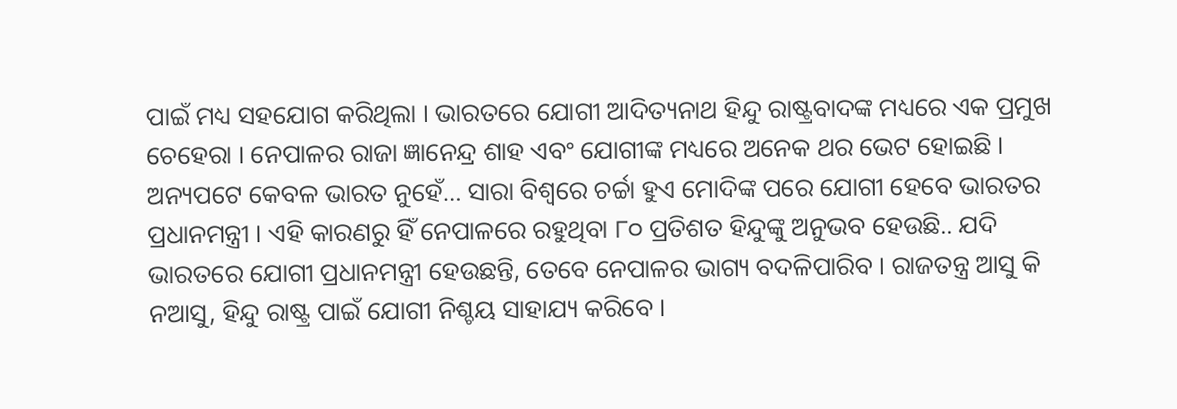ପାଇଁ ମଧ୍ୟ ସହଯୋଗ କରିଥିଲା । ଭାରତରେ ଯୋଗୀ ଆଦିତ୍ୟନାଥ ହିନ୍ଦୁ ରାଷ୍ଟ୍ରବାଦଙ୍କ ମଧ୍ୟରେ ଏକ ପ୍ରମୁଖ ଚେହେରା । ନେପାଳର ରାଜା ଜ୍ଞାନେନ୍ଦ୍ର ଶାହ ଏବଂ ଯୋଗୀଙ୍କ ମଧ୍ୟରେ ଅନେକ ଥର ଭେଟ ହୋଇଛି ।
ଅନ୍ୟପଟେ କେବଳ ଭାରତ ନୁହେଁ… ସାରା ବିଶ୍ୱରେ ଚର୍ଚ୍ଚା ହୁଏ ମୋଦିଙ୍କ ପରେ ଯୋଗୀ ହେବେ ଭାରତର ପ୍ରଧାନମନ୍ତ୍ରୀ । ଏହି କାରଣରୁ ହିଁ ନେପାଳରେ ରହୁଥିବା ୮୦ ପ୍ରତିଶତ ହିନ୍ଦୁଙ୍କୁ ଅନୁଭବ ହେଉଛି.. ଯଦି ଭାରତରେ ଯୋଗୀ ପ୍ରଧାନମନ୍ତ୍ରୀ ହେଉଛନ୍ତି, ତେବେ ନେପାଳର ଭାଗ୍ୟ ବଦଳିପାରିବ । ରାଜତନ୍ତ୍ର ଆସୁ କି ନଆସୁ, ହିନ୍ଦୁ ରାଷ୍ଟ୍ର ପାଇଁ ଯୋଗୀ ନିଶ୍ଚୟ ସାହାଯ୍ୟ କରିବେ ।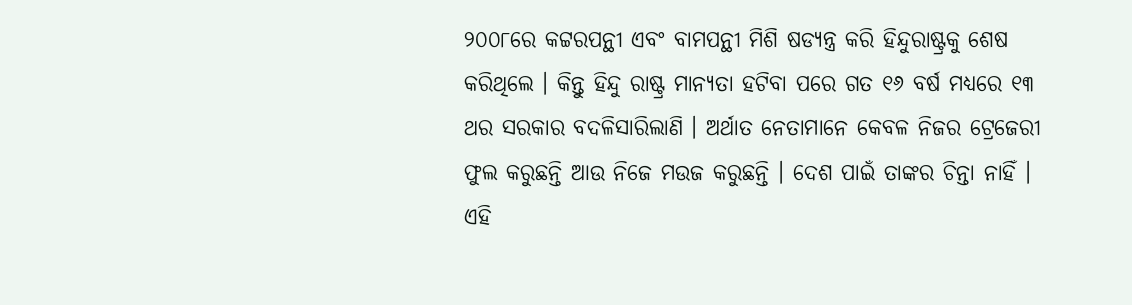୨୦୦୮ରେ କଟ୍ଟରପନ୍ଥୀ ଏବଂ ବାମପନ୍ଥୀ ମିଶି ଷଡ୍ଯନ୍ତ୍ର କରି ହିନ୍ଦୁରାଷ୍ଟ୍ରକୁ ଶେଷ କରିଥିଲେ । କିନ୍ତୁ ହିନ୍ଦୁ ରାଷ୍ଟ୍ର ମାନ୍ୟତା ହଟିବା ପରେ ଗତ ୧୬ ବର୍ଷ ମଧ୍ୟରେ ୧୩ ଥର ସରକାର ବଦଳିସାରିଲାଣି । ଅର୍ଥାତ ନେତାମାନେ କେବଳ ନିଜର ଟ୍ରେଜେରୀ ଫୁଲ କରୁଛନ୍ତି ଆଉ ନିଜେ ମଉଜ କରୁଛନ୍ତି । ଦେଶ ପାଇଁ ତାଙ୍କର ଚିନ୍ତା ନାହିଁ । ଏହି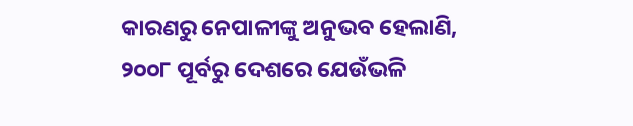କାରଣରୁ ନେପାଳୀଙ୍କୁ ଅନୁଭବ ହେଲାଣି, ୨୦୦୮ ପୂର୍ବରୁ ଦେଶରେ ଯେଉଁଭଳି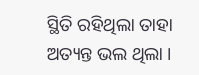ସ୍ଥିତି ରହିଥିଲା ତାହା ଅତ୍ୟନ୍ତ ଭଲ ଥିଲା ।